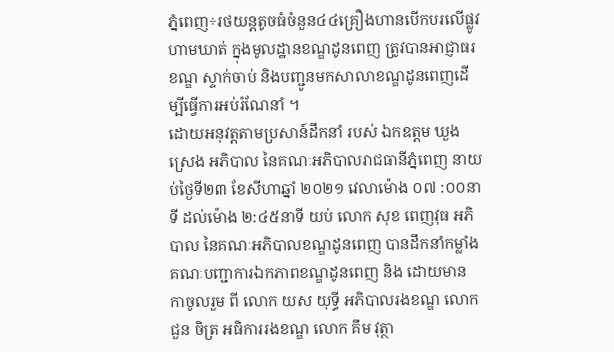ភ្នំពេញ÷រថយន្តតូចធំចំនួន៤៤គ្រឿងហានបើកបរលើផ្លូវហាមឃាត់ ក្នុងមូលដ្ឋានខណ្ឌដូនពេញ ត្រូវបានអាជ្ញាធរខណ្ឌ ស្ទាក់ចាប់ និងបញ្ជូនមកសាលាខណ្ឌដូនពេញដើម្បីធ្វើការអប់រំណែនាំ ។
ដោយអនុវត្តតាមប្រសាន៍ដឹកនាំ របស់ ឯកឧត្តម ឃួង ស្រេង អភិបាល នៃគណៈអភិបាលរាជធានីភ្នំពេញ នាយប់ថ្ងៃទី២៣ ខែសីហាឆ្នាំ ២០២១ វេលាម៉ោង ០៧ :០០នាទី ដល់ម៉ោង ២:៤៥នាទី យប់ លោក សុខ ពេញវុធ អភិបាល នៃគណៈអភិបាលខណ្ឌដូនពេញ បានដឹកនាំកម្លាំងគណៈបញ្ជាការឯកភាពខណ្ឌដូនពេញ និង ដោយមាន កាចូលរួម ពី លោក យស យុទ្ធី អភិបាលរងខណ្ឌ លោក ជួន ចិត្រ អធិការរងខណ្ឌ លោក គឹម វុត្ថា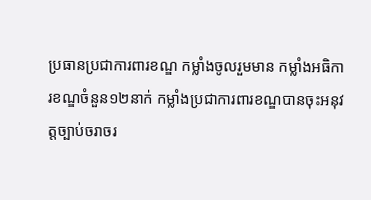ប្រធានប្រជាការពារខណ្ឌ កម្លាំងចូលរួមមាន កម្លាំងអធិការខណ្ឌចំនួន១២នាក់ កម្លាំងប្រជាការពារខណ្ឌបានចុះអនុវត្តច្បាប់ចរាចរ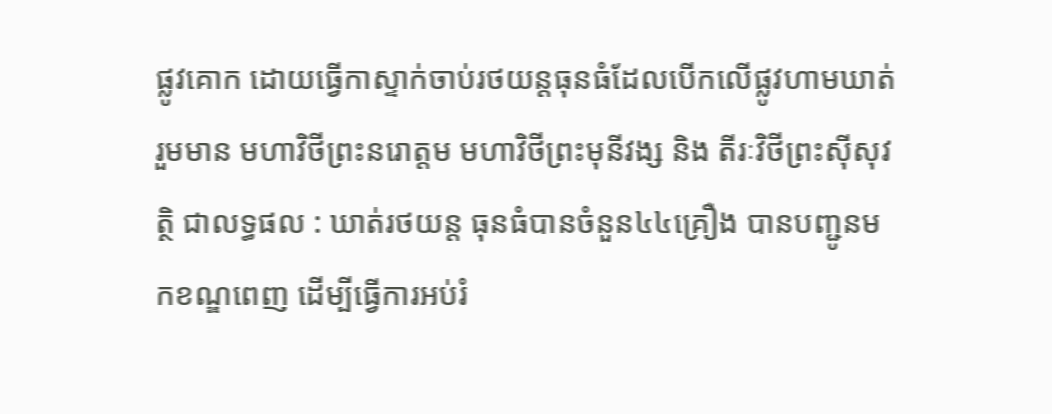ផ្លូវគោក ដោយធ្វេីកាស្ទាក់ចាប់រថយន្តធុនធំដែលបើកលើផ្លូវហាមឃាត់ រួមមាន មហាវិថីព្រះនរោត្តម មហាវិថីព្រះមុនីវង្ស និង តីរៈវិថីព្រះស៊ីសុវត្ថិ ជាលទ្ធផល : ឃាត់រថយន្ត ធុនធំបានចំនួន៤៤គ្រឿង បានបញ្ជូនមកខណ្ឌពេញ ដើម្បីធ្វេីការអប់រំ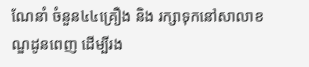ណែនាំ ចំនួន៤៤គ្រឿង និង រក្សាទុកនៅសាលាខណ្ឌដូនពេញ ដើម្បីរង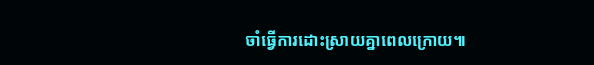ចាំធ្វើការដោះស្រាយគ្នាពេលក្រោយ៕